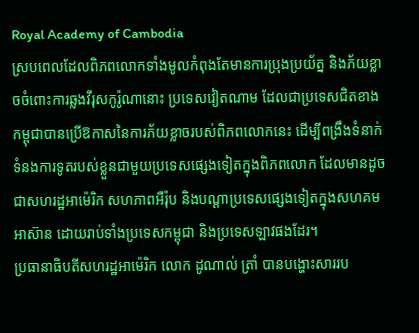Royal Academy of Cambodia
ស្របពេលដែលពិភពលោកទាំងមូលកំពុងតែមានការប្រុងប្រយ័ត្ន និងភ័យខ្លាចចំពោះការឆ្លងវីរុសកូរ៉ូណានោះ ប្រទេសវៀតណាម ដែលជាប្រទេសជិតខាងកម្ពុជាបានប្រើឱកាសនៃការភ័យខ្លាចរបស់ពិភពលោកនេះ ដើម្បីពង្រឹងទំនាក់ទំនងការទូតរបស់ខ្លួនជាមួយប្រទេសផ្សេងទៀតក្នុងពិភពលោក ដែលមានដូចជាសហរដ្ឋអាម៉េរិក សហភាពអឺរ៉ុប និងបណ្តាប្រទេសផ្សេងទៀតក្នុងសហគមអាស៊ាន ដោយរាប់ទាំងប្រទេសកម្ពុជា និងប្រទេសឡាវផងដែរ។
ប្រធានាធិបតីសហរដ្ឋអាម៉េរិក លោក ដូណាល់ ត្រាំ បានបង្ហោះសាររប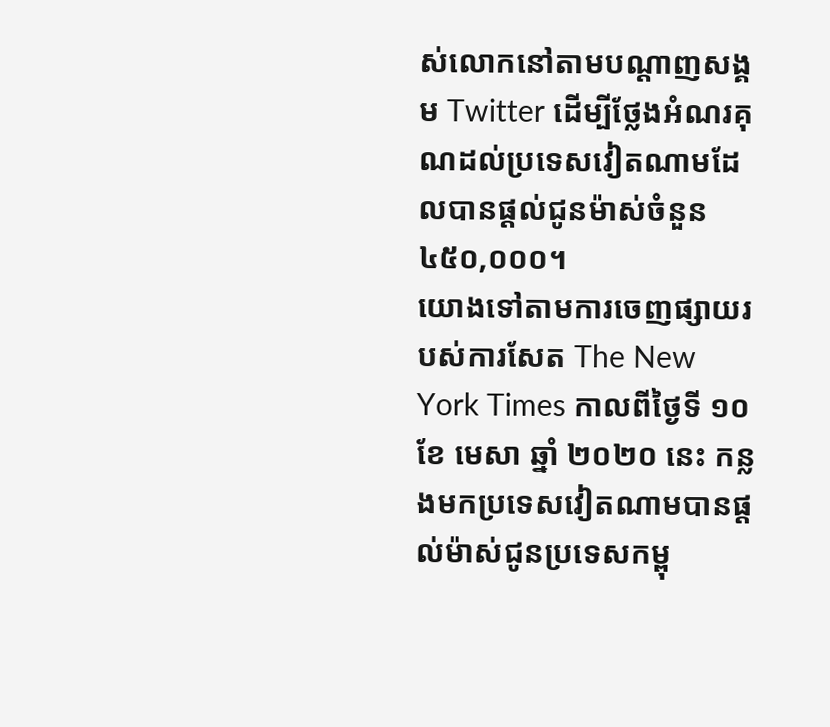ស់លោកនៅតាមបណ្តាញសង្គម Twitter ដើម្បីថ្លែងអំណរគុណដល់ប្រទេសវៀតណាមដែលបានផ្តល់ជូនម៉ាស់ចំនួន ៤៥០,០០០។
យោងទៅតាមការចេញផ្សាយរបស់ការសែត The New York Times កាលពីថ្ងៃទី ១០ ខែ មេសា ឆ្នាំ ២០២០ នេះ កន្លងមកប្រទេសវៀតណាមបានផ្តល់ម៉ាស់ជូនប្រទេសកម្ពុ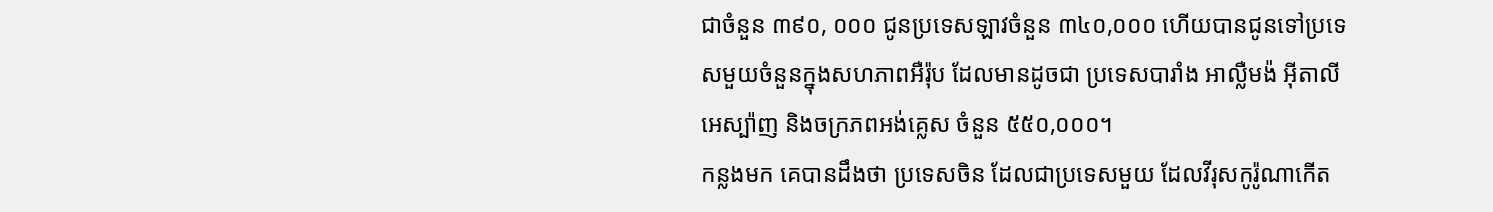ជាចំនួន ៣៩០, ០០០ ជូនប្រទេសឡាវចំនួន ៣៤០,០០០ ហើយបានជូនទៅប្រទេសមួយចំនួនក្នុងសហភាពអឺរ៉ុប ដែលមានដូចជា ប្រទេសបារាំង អាល្លឺមង៉ អ៊ីតាលី អេស្ប៉ាញ និងចក្រភពអង់គ្លេស ចំនួន ៥៥០,០០០។
កន្លងមក គេបានដឹងថា ប្រទេសចិន ដែលជាប្រទេសមួយ ដែលវីរុសកូរ៉ូណាកើត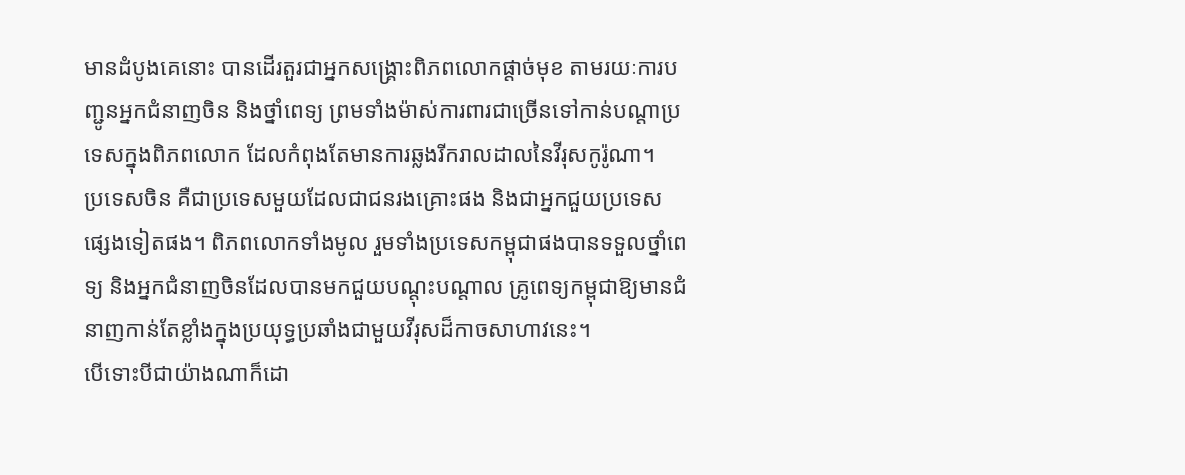មានដំបូងគេនោះ បានដើរតួរជាអ្នកសង្គ្រោះពិភពលោកផ្តាច់មុខ តាមរយៈការបញ្ជូនអ្នកជំនាញចិន និងថ្នាំពេទ្យ ព្រមទាំងម៉ាស់ការពារជាច្រើនទៅកាន់បណ្តាប្រទេសក្នុងពិភពលោក ដែលកំពុងតែមានការឆ្លងរីករាលដាលនៃវីរុសកូរ៉ូណា។
ប្រទេសចិន គឺជាប្រទេសមួយដែលជាជនរងគ្រោះផង និងជាអ្នកជួយប្រទេសផ្សេងទៀតផង។ ពិភពលោកទាំងមូល រួមទាំងប្រទេសកម្ពុជាផងបានទទួលថ្នាំពេទ្យ និងអ្នកជំនាញចិនដែលបានមកជួយបណ្តុះបណ្តាល គ្រូពេទ្យកម្ពុជាឱ្យមានជំនាញកាន់តែខ្លាំងក្នុងប្រយុទ្ធប្រឆាំងជាមួយវីរុសដ៏កាចសាហាវនេះ។
បើទោះបីជាយ៉ាងណាក៏ដោ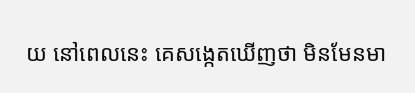យ នៅពេលនេះ គេសង្កេតឃើញថា មិនមែនមា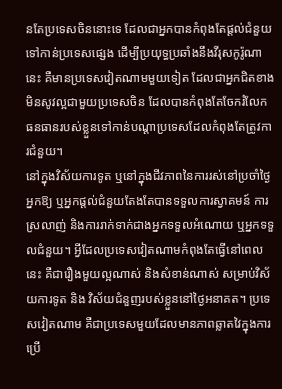នតែប្រទេសចិននោះទេ ដែលជាអ្នកបានកំពុងតែផ្តល់ជំនួយទៅកាន់ប្រទេសផ្សេង ដើម្បីប្រយុទ្ធប្រឆាំងនឹងវីរុសកូរ៉ូណានេះ គឺមានប្រទេសវៀតណាមមួយទៀត ដែលជាអ្នកជិតខាងមិនសូវល្អជាមួយប្រទេសចិន ដែលបានកំពុងតែចែករំលែកធនធានរបស់ខ្លួនទៅកាន់បណ្តាប្រទេសដែលកំពុងតែត្រូវការជំនួយ។
នៅក្នុងវិស័យការទូត ឬនៅក្នុងជីវភាពនៃការរស់នៅប្រចាំថ្ងៃ អ្នកឱ្យ ឬអ្នកផ្តល់ជំនួយតែងតែបានទទួលការស្វាគមន៍ ការស្រលាញ់ និងការរាក់ទាក់ជាងអ្នកទទួលអំណោយ ឬអ្នកទទួលជំនួយ។ អ្វីដែលប្រទេសវៀតណាមកំពុងតែធ្វើនៅពេលនេះ គឺជារឿងមួយល្អណាស់ និងសំខាន់ណាស់ សម្រាប់វិស័យការទូត និង វិស័យជំនួញរបស់ខ្លួននៅថ្ងៃអនាគត។ ប្រទេសវៀតណាម គឺជាប្រទេសមួយដែលមានភាពឆ្លាតវៃក្នុងការប្រើ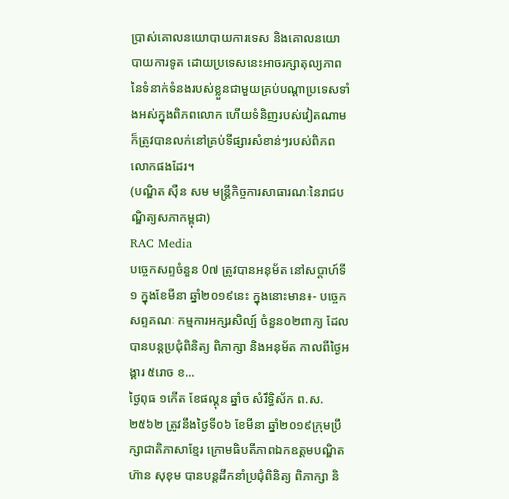ប្រាស់គោលនយោបាយការទេស និងគោលនយោបាយការទូត ដោយប្រទេសនេះអាចរក្សាតុល្យភាពនៃទំនាក់ទំនងរបស់ខ្លួនជាមួយគ្រប់បណ្តាប្រទេសទាំងអស់ក្នុងពិភពលោក ហើយទំនិញរបស់វៀតណាមក៏ត្រូវបានលក់នៅគ្រប់ទីផ្សារសំខាន់ៗរបស់ពិភពលោកផងដែរ។
(បណ្ឌិត ស៊ឺន សម មន្ត្រីកិច្ចការសាធារណៈនៃរាជបណ្ឌិត្យសភាកម្ពុជា)
RAC Media
បច្ចេកសព្ទចំនួន 0៧ ត្រូវបានអនុម័ត នៅសប្តាហ៍ទី១ ក្នុងខែមីនា ឆ្នាំ២០១៩នេះ ក្នុងនោះមាន៖- បច្ចេកសព្ទគណៈ កម្មការអក្សរសិល្ប៍ ចំនួន០២ពាក្យ ដែលបានបន្តប្រជុំពិនិត្យ ពិភាក្សា និងអនុម័ត កាលពីថ្ងៃអង្គារ ៥រោច ខ...
ថ្ងៃពុធ ១កេីត ខែផល្គុន ឆ្នាំច សំរឹទ្ធិស័ក ព.ស.២៥៦២ ត្រូវនឹងថ្ងៃទី០៦ ខែមីនា ឆ្នាំ២០១៩ក្រុមប្រឹក្សាជាតិភាសាខ្មែរ ក្រោមធិបតីភាពឯកឧត្តមបណ្ឌិត ហ៊ាន សុខុម បានបន្តដឹកនាំប្រជុំពិនិត្យ ពិភាក្សា និ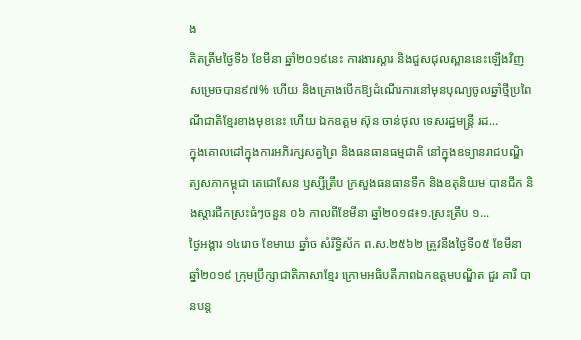ង
គិតត្រឹមថ្ងៃទី៦ ខែមីនា ឆ្នាំ២០១៩នេះ ការងារស្តារ និងជួសជុលស្ពាននេះឡើងវិញសម្រេចបាន៩៧% ហើយ និងគ្រោងបើកឱ្យដំណើរការនៅមុនបុណ្យចូលឆ្នាំថ្មីប្រពៃណីជាតិខ្មែរខាងមុខនេះ ហើយ ឯកឧត្តម ស៊ុន ចាន់ថុល ទេសរដ្ឋមន្រ្តី រដ...
ក្នុងគោលដៅក្នុងការអភិរក្សសត្វព្រៃ និងធនធានធម្មជាតិ នៅក្នុងឧទ្យានរាជបណ្ឌិត្យសភាកម្ពុជា តេជោសែន ឫស្សីត្រឹប ក្រសួងធនធានទឹក និងឧតុនិយម បានជីក និងស្តារជីកស្រះធំៗចនួន ០៦ កាលពីខែមីនា ឆ្នាំ២០១៨៖១.ស្រះត្រឹប ១...
ថ្ងៃអង្គារ ១៤រោច ខែមាឃ ឆ្នាំច សំរឹទ្ធិស័ក ព.ស.២៥៦២ ត្រូវនឹងថ្ងៃទី០៥ ខែមីនា ឆ្នាំ២០១៩ ក្រុមប្រឹក្សាជាតិភាសាខ្មែរ ក្រោមអធិបតីភាពឯកឧត្តមបណ្ឌិត ជួរ គារី បានបន្ត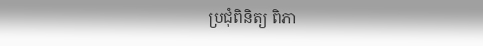ប្រជុំពិនិត្យ ពិភា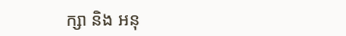ក្សា និង អនុ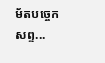ម័តបច្ចេកសព្ទ...